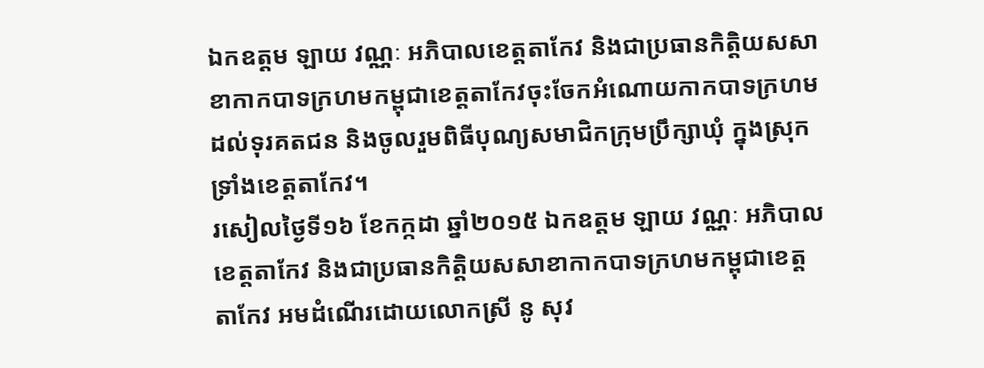ឯកឧត្តម ឡាយ វណ្ណៈ អភិបាលខេត្តតាកែវ និងជាប្រធានកិត្តិយសសាខាកាកបាទក្រហមកម្ពុជាខេត្តតាកែវចុះចែកអំណោយកាកបាទក្រហមដល់ទុរគតជន និងចូលរួមពិធីបុណ្យសមាជិកក្រុមប្រឹក្សាឃុំ ក្នុងស្រុកទ្រាំងខេត្តតាកែវ។
រសៀលថ្ងៃទី១៦ ខែកក្កដា ឆ្នាំ២០១៥ ឯកឧត្តម ឡាយ វណ្ណៈ អភិបាលខេត្តតាកែវ និងជាប្រធានកិត្តិយសសាខាកាកបាទក្រហមកម្ពុជាខេត្តតាកែវ អមដំណើរដោយលោកស្រី នូ សុវ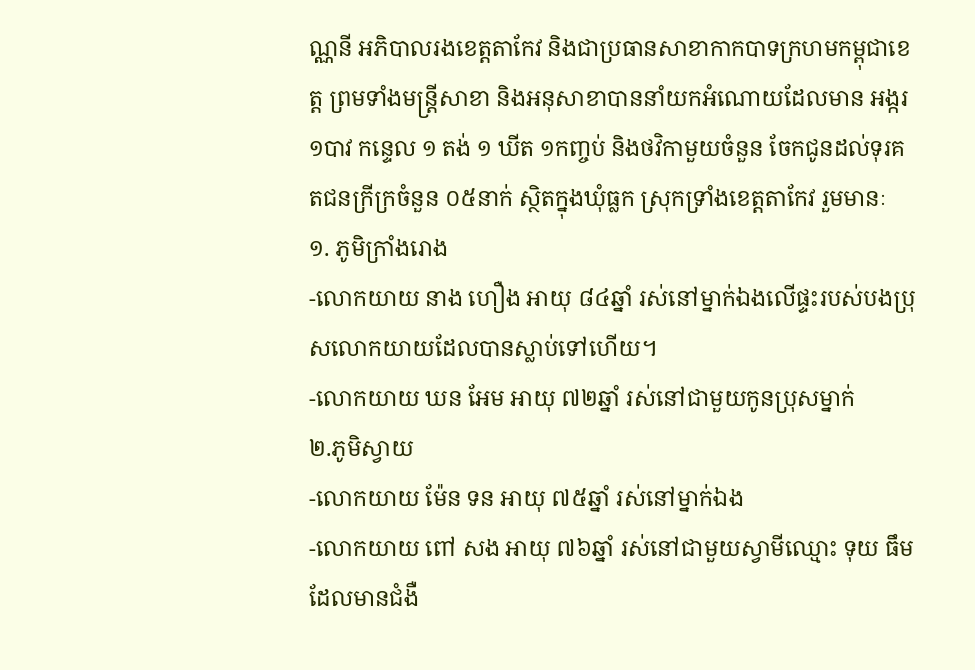ណ្ណនី អភិបាលរងខេត្តតាកែវ និងជាប្រធានសាខាកាកបាទក្រហមកម្ពុជាខេត្ត ព្រមទាំងមន្ត្រីសាខា និងអនុសាខាបាននាំយកអំណោយដែលមាន អង្ករ ១បាវ កន្ទេល ១ តង់ ១ ឃីត ១កញ្ចប់ និងថវិកាមួយចំនួន ចែកជូនដល់ទុរគតជនក្រីក្រចំនួន ០៥នាក់ ស្ថិតក្នុងឃុំធ្លក ស្រុកទ្រាំងខេត្តតាកែវ រួមមានៈ
១. ភូមិក្រាំងរោង
-លោកយាយ នាង ហឿង អាយុ ៨៤ឆ្នាំ រស់នៅម្នាក់ឯងលើផ្ទះរបស់បងប្រុសលោកយាយដែលបានស្លាប់ទៅហើយ។
-លោកយាយ ឃន អែម អាយុ ៧២ឆ្នាំ រស់នៅជាមួយកូនប្រុសម្នាក់
២.ភូមិស្វាយ
-លោកយាយ ម៉ែន ទន អាយុ ៧៥ឆ្នាំ រស់នៅម្នាក់ឯង
-លោកយាយ ពៅ សង អាយុ ៧៦ឆ្នាំ រស់នៅជាមួយស្វាមីឈ្មោះ ទុយ ធឹម ដែលមានជំងឺ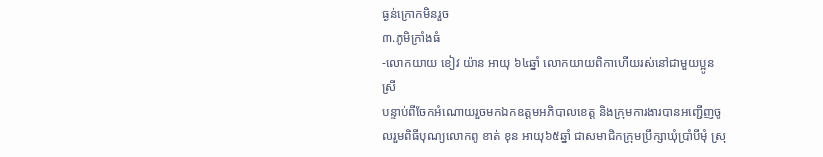ធ្ងន់ក្រោកមិនរួច
៣.ភូមិក្រាំងធំ
-លោកយាយ ខៀវ យ៉ាន អាយុ ៦៤ឆ្នាំ លោកយាយពិកាហើយរស់នៅជាមួយប្អូនស្រី
បន្ទាប់ពីចែកអំណោយរួចមកឯកឧត្តមអភិបាលខេត្ត និងក្រុមការងារបានអញ្ជើញចូលរួមពិធីបុណ្យលោកពូ ខាត់ ខុន អាយុ៦៥ឆ្នាំ ជាសមាជិកក្រុមប្រឹក្សាឃុំប្រាំបីមុំ ស្រុ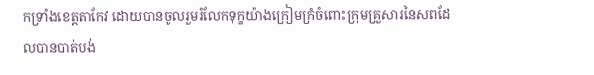កទ្រាំងខេត្តតាកែវ ដោយបានចូលរួមរំលែកទុក្ខយ៉ាងក្រៀមក្រំចំពោះក្រុមគ្រួសារនៃសពដែលបានបាត់បង់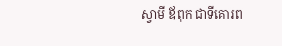ស្វាមី ឪពុក ជាទីគោរព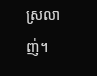ស្រលាញ់។